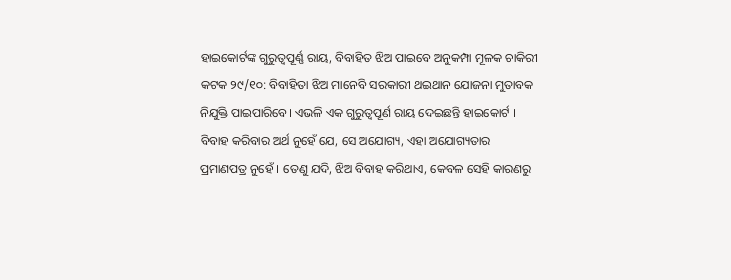ହାଇକୋର୍ଟଙ୍କ ଗୁରୁତ୍ୱପୂର୍ଣ୍ଣ ରାୟ, ବିବାହିତ ଝିଅ ପାଇବେ ଅନୁକମ୍ପା ମୂଳକ ଚାକିରୀ
କଟକ ୨୯/୧୦: ବିବାହିତା ଝିଅ ମାନେବି ସରକାରୀ ଥଇଥାନ ଯୋଜନା ମୁତାବକ ନିଯୁକ୍ତି ପାଇପାରିବେ। ଏଭଳି ଏକ ଗୁରୁତ୍ବପୂର୍ଣ ରାୟ ଦେଇଛନ୍ତି ହାଇକୋର୍ଟ । ବିବାହ କରିବାର ଅର୍ଥ ନୁହେଁ ଯେ, ସେ ଅଯୋଗ୍ୟ, ଏହା ଅଯୋଗ୍ୟତାର ପ୍ରମାଣପତ୍ର ନୁହେଁ । ତେଣୁ ଯଦି, ଝିଅ ବିବାହ କରିଥାଏ, କେବଳ ସେହି କାରଣରୁ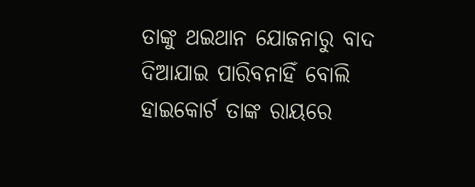ତାଙ୍କୁ ଥଇଥାନ ଯୋଜନାରୁ ବାଦ ଦିଆଯାଇ ପାରିବନାହିଁ ବୋଲି ହାଇକୋର୍ଟ ତାଙ୍କ ରାୟରେ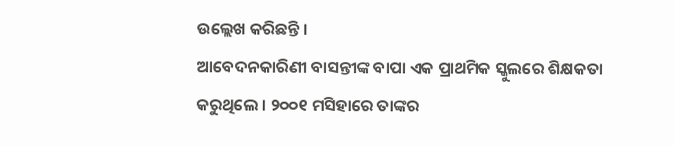ଉଲ୍ଲେଖ କରିଛନ୍ତି ।
ଆବେଦନକାରିଣୀ ବାସନ୍ତୀଙ୍କ ବାପା ଏକ ପ୍ରାଥମିକ ସ୍କୁଲରେ ଶିକ୍ଷକତା କରୁଥିଲେ । ୨୦୦୧ ମସିହାରେ ତାଙ୍କର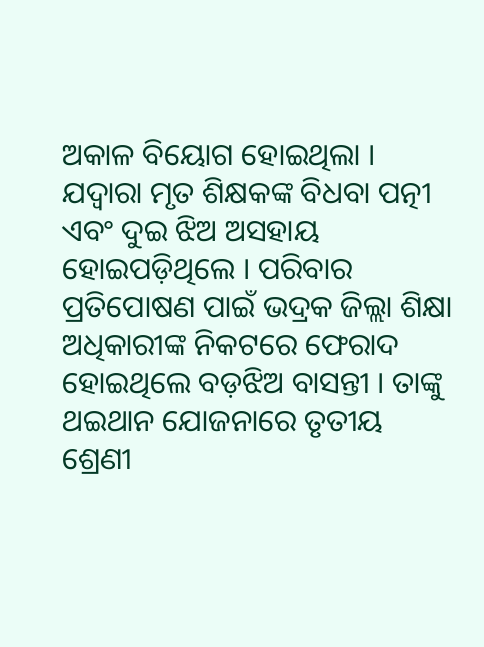ଅକାଳ ବିୟୋଗ ହୋଇଥିଲା । ଯଦ୍ୱାରା ମୃତ ଶିକ୍ଷକଙ୍କ ବିଧବା ପତ୍ନୀ ଏବଂ ଦୁଇ ଝିଅ ଅସହାୟ ହୋଇପଡ଼ିଥିଲେ । ପରିବାର ପ୍ରତିପୋଷଣ ପାଇଁ ଭଦ୍ରକ ଜିଲ୍ଲା ଶିକ୍ଷା ଅଧିକାରୀଙ୍କ ନିକଟରେ ଫେରାଦ ହୋଇଥିଲେ ବଡ଼ଝିଅ ବାସନ୍ତୀ । ତାଙ୍କୁ ଥଇଥାନ ଯୋଜନାରେ ତୃତୀୟ ଶ୍ରେଣୀ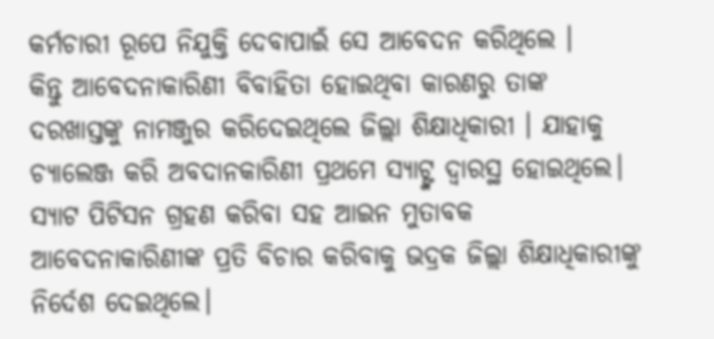କର୍ମଚାରୀ ରୂପେ ନିଯୁକ୍ତି ଦେବାପାଇଁ ସେ ଆବେଦନ କରିଥିଲେ ।
କିନ୍ତୁ ଆବେଦନାକାରିଣୀ ବିବାହିତା ହୋଇଥିବା କାରଣରୁ ତାଙ୍କ ଦରଖାସ୍ତଙ୍କୁ ନାମଞ୍ଜୁର କରିଦେଇଥିଲେ ଜିଲ୍ଲା ଶିକ୍ଷାଧିକାରୀ । ଯାହାକୁ ଚ୍ୟାଲେଞ୍ଜ କରି ଅବଦାନକାରିଣୀ ପ୍ରଥମେ ସ୍ୟାଟ୍ଙ୍କ ଦ୍ବାରସ୍ଥ ହୋଇଥିଲେ। ସ୍ୟାଟ ପିଟିସନ ଗ୍ରହଣ କରିବା ସହ ଆଇନ ମୁତାବକ ଆବେଦନାକାରିଣୀଙ୍କ ପ୍ରତି ବିଚାର କରିବାକୁ ଭଦ୍ରକ ଜିଲ୍ଲା ଶିକ୍ଷାଧିକାରୀଙ୍କୁ ନିର୍ଦେଶ ଦେଇଥିଲେ।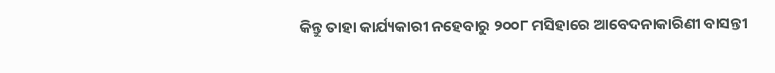କିନ୍ତୁ ତାହା କାର୍ଯ୍ୟକାରୀ ନହେବାରୁ ୨୦୦୮ ମସିହାରେ ଆବେଦନାକାରିଣୀ ବାସନ୍ତୀ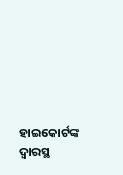ହାଇକୋର୍ଟଙ୍କ ଦ୍ୱାରସ୍ଥ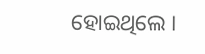ହୋଇଥିଲେ ।